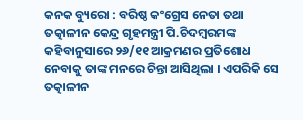କନକ ବ୍ୟୁରୋ : ବରିଷ୍ଠ କଂଗ୍ରେସ ନେତା ତଥା ତତ୍କାଳୀନ କେନ୍ଦ୍ର ଗୃହମନ୍ତ୍ରୀ ପି.ଚିଦମ୍ବରମଙ୍କ କହିବାନୁସାରେ ୨୬/୧୧ ଆକ୍ରମଣର ପ୍ରତିଶୋଧ ନେବାକୁ ତାଙ୍କ ମନରେ ଚିନ୍ତା ଆସିଥିଲା । ଏପରିକି ସେ ତତ୍କାଳୀନ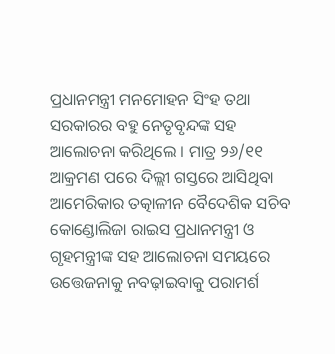ପ୍ରଧାନମନ୍ତ୍ରୀ ମନମୋହନ ସିଂହ ତଥା ସରକାରର ବହୁ ନେତୃବୃନ୍ଦଙ୍କ ସହ ଆଲୋଚନା କରିଥିଲେ । ମାତ୍ର ୨୬/୧୧ ଆକ୍ରମଣ ପରେ ଦିଲ୍ଲୀ ଗସ୍ତରେ ଆସିଥିବା ଆମେରିକାର ତତ୍କାଳୀନ ବୈଦେଶିକ ସଚିବ କୋଣ୍ଡୋଲିଜା ରାଇସ ପ୍ରଧାନମନ୍ତ୍ରୀ ଓ ଗୃହମନ୍ତ୍ରୀଙ୍କ ସହ ଆଲୋଚନା ସମୟରେ ଉତ୍ତେଜନାକୁ ନବଢ଼ାଇବାକୁ ପରାମର୍ଶ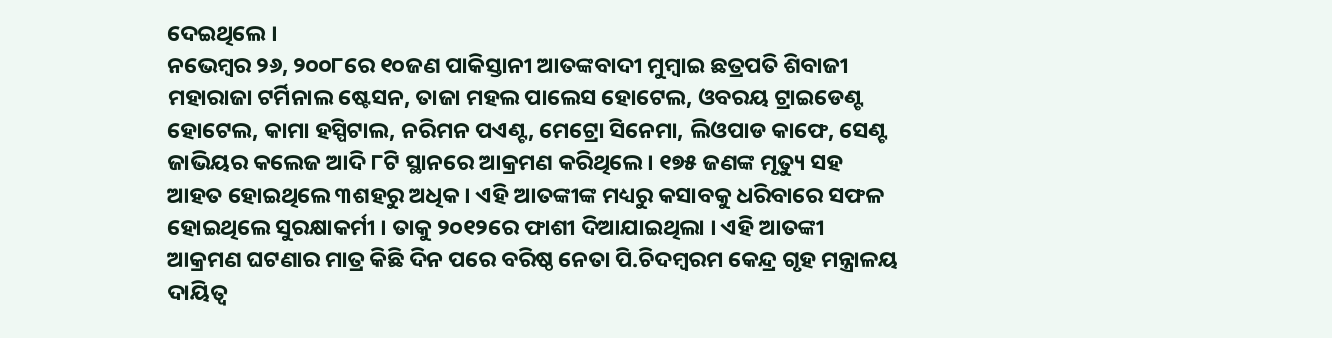ଦେଇଥିଲେ ।
ନଭେମ୍ବର ୨୬, ୨୦୦୮ରେ ୧୦ଜଣ ପାକିସ୍ତାନୀ ଆତଙ୍କବାଦୀ ମୁମ୍ବାଇ ଛତ୍ରପତି ଶିବାଜୀ ମହାରାଜା ଟର୍ମିନାଲ ଷ୍ଟେସନ, ତାଜା ମହଲ ପାଲେସ ହୋଟେଲ, ଓବରୟ ଟ୍ରାଇଡେଣ୍ଟ ହୋଟେଲ, କାମା ହସ୍ପିଟାଲ, ନରିମନ ପଏଣ୍ଟ, ମେଟ୍ରୋ ସିନେମା, ଲିଓପାଡ କାଫେ, ସେଣ୍ଟ ଜାଭିୟର କଲେଜ ଆଦି ୮ଟି ସ୍ଥାନରେ ଆକ୍ରମଣ କରିଥିଲେ । ୧୭୫ ଜଣଙ୍କ ମୃତ୍ୟୁ ସହ ଆହତ ହୋଇଥିଲେ ୩ଶହରୁ ଅଧିକ । ଏହି ଆତଙ୍କୀଙ୍କ ମଧ୍ୟରୁ କସାବକୁ ଧରିବାରେ ସଫଳ ହୋଇଥିଲେ ସୁରକ୍ଷାକର୍ମୀ । ତାକୁ ୨୦୧୨ରେ ଫାଶୀ ଦିଆଯାଇଥିଲା । ଏହି ଆତଙ୍କୀ ଆକ୍ରମଣ ଘଟଣାର ମାତ୍ର କିଛି ଦିନ ପରେ ବରିଷ୍ଠ ନେତା ପି.ଚିଦମ୍ବରମ କେନ୍ଦ୍ର ଗୃହ ମନ୍ତ୍ରାଳୟ ଦାୟିତ୍ବ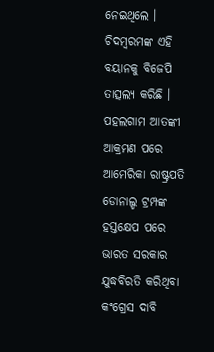ନେଇଥିଲେ । ଚିଦମ୍ବରମଙ୍କ ଏହି ବୟାନକୁ ବିଜେପି ତାତ୍ସଲ୍ୟ କରିଛି ।
ପହଲଗାମ ଆତଙ୍କୀ ଆକ୍ରମଣ ପରେ ଆମେରିକା ରାଷ୍ଟ୍ରପତି ଡୋନାଲ୍ଡ ଟ୍ରମ୍ପଙ୍କ ହସ୍ତକ୍ଷେପ ପରେ ଭାରତ ସରକାର ଯୁଦ୍ଧବିରତି କରିଥିବା କଂଗ୍ରେସ ଦାବି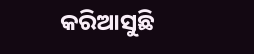କରିଆସୁଛି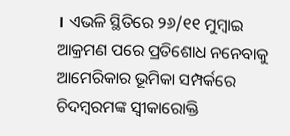। ଏଭଳି ସ୍ଥିତିରେ ୨୬/୧୧ ମୁମ୍ବାଇ ଆକ୍ରମଣ ପରେ ପ୍ରତିଶୋଧ ନନେବାକୁ ଆମେରିକାର ଭୂମିକା ସମ୍ପର୍କରେ ଚିଦମ୍ବରମଙ୍କ ସ୍ବୀକାରୋକ୍ତି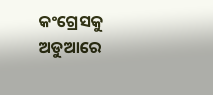କଂଗ୍ରେସକୁ ଅଡୁଆରେ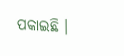ପକାଇଛି ।